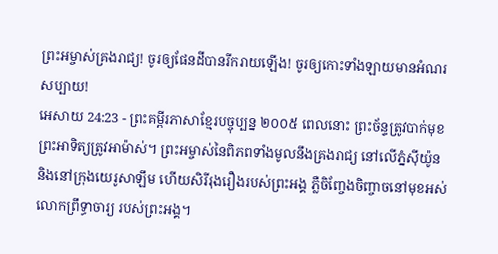ព្រះអម្ចាស់គ្រងរាជ្យ! ចូរឲ្យផែនដីបានរីករាយឡើង! ចូរឲ្យកោះទាំងឡាយមានអំណរសប្បាយ!
អេសាយ 24:23 - ព្រះគម្ពីរភាសាខ្មែរបច្ចុប្បន្ន ២០០៥ ពេលនោះ ព្រះច័ន្ទត្រូវបាក់មុខ ព្រះអាទិត្យត្រូវអាម៉ាស់។ ព្រះអម្ចាស់នៃពិភពទាំងមូលនឹងគ្រងរាជ្យ នៅលើភ្នំស៊ីយ៉ូន និងនៅក្រុងយេរូសាឡឹម ហើយសិរីរុងរឿងរបស់ព្រះអង្គ ភ្លឺចិញ្ចែងចិញ្ចាចនៅមុខអស់លោកព្រឹទ្ធាចារ្យ របស់ព្រះអង្គ។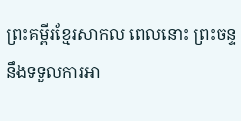ព្រះគម្ពីរខ្មែរសាកល ពេលនោះ ព្រះចន្ទនឹងទទួលការអា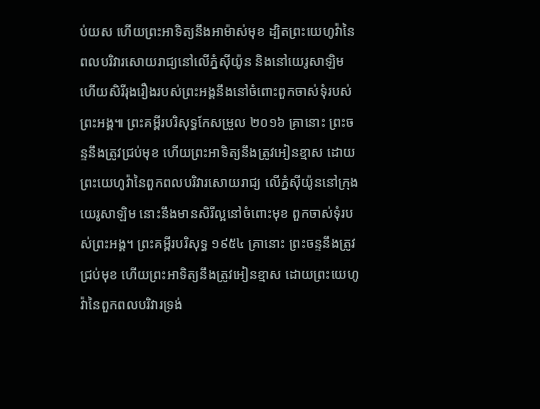ប់យស ហើយព្រះអាទិត្យនឹងអាម៉ាស់មុខ ដ្បិតព្រះយេហូវ៉ានៃពលបរិវារសោយរាជ្យនៅលើភ្នំស៊ីយ៉ូន និងនៅយេរូសាឡិម ហើយសិរីរុងរឿងរបស់ព្រះអង្គនឹងនៅចំពោះពួកចាស់ទុំរបស់ព្រះអង្គ៕ ព្រះគម្ពីរបរិសុទ្ធកែសម្រួល ២០១៦ គ្រានោះ ព្រះចន្ទនឹងត្រូវជ្រប់មុខ ហើយព្រះអាទិត្យនឹងត្រូវអៀនខ្មាស ដោយព្រះយេហូវ៉ានៃពួកពលបរិវារសោយរាជ្យ លើភ្នំស៊ីយ៉ូននៅក្រុងយេរូសាឡិម នោះនឹងមានសិរីល្អនៅចំពោះមុខ ពួកចាស់ទុំរបស់ព្រះអង្គ។ ព្រះគម្ពីរបរិសុទ្ធ ១៩៥៤ គ្រានោះ ព្រះចន្ទនឹងត្រូវជ្រប់មុខ ហើយព្រះអាទិត្យនឹងត្រូវអៀនខ្មាស ដោយព្រះយេហូវ៉ានៃពួកពលបរិវារទ្រង់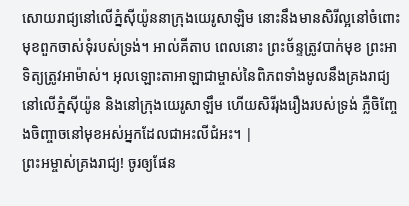សោយរាជ្យនៅលើភ្នំស៊ីយ៉ូននាក្រុងយេរូសាឡិម នោះនឹងមានសិរីល្អនៅចំពោះមុខពួកចាស់ទុំរបស់ទ្រង់។ អាល់គីតាប ពេលនោះ ព្រះច័ន្ទត្រូវបាក់មុខ ព្រះអាទិត្យត្រូវអាម៉ាស់។ អុលឡោះតាអាឡាជាម្ចាស់នៃពិភពទាំងមូលនឹងគ្រងរាជ្យ នៅលើភ្នំស៊ីយ៉ូន និងនៅក្រុងយេរូសាឡឹម ហើយសិរីរុងរឿងរបស់ទ្រង់ ភ្លឺចិញ្ចែងចិញ្ចាចនៅមុខអស់អ្នកដែលជាអះលីជំអះ។ |
ព្រះអម្ចាស់គ្រងរាជ្យ! ចូរឲ្យផែន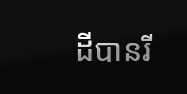ដីបានរី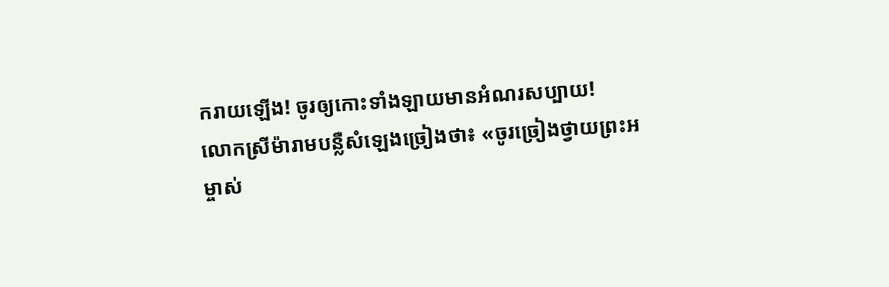ករាយឡើង! ចូរឲ្យកោះទាំងឡាយមានអំណរសប្បាយ!
លោកស្រីម៉ារាមបន្លឺសំឡេងច្រៀងថា៖ «ចូរច្រៀងថ្វាយព្រះអម្ចាស់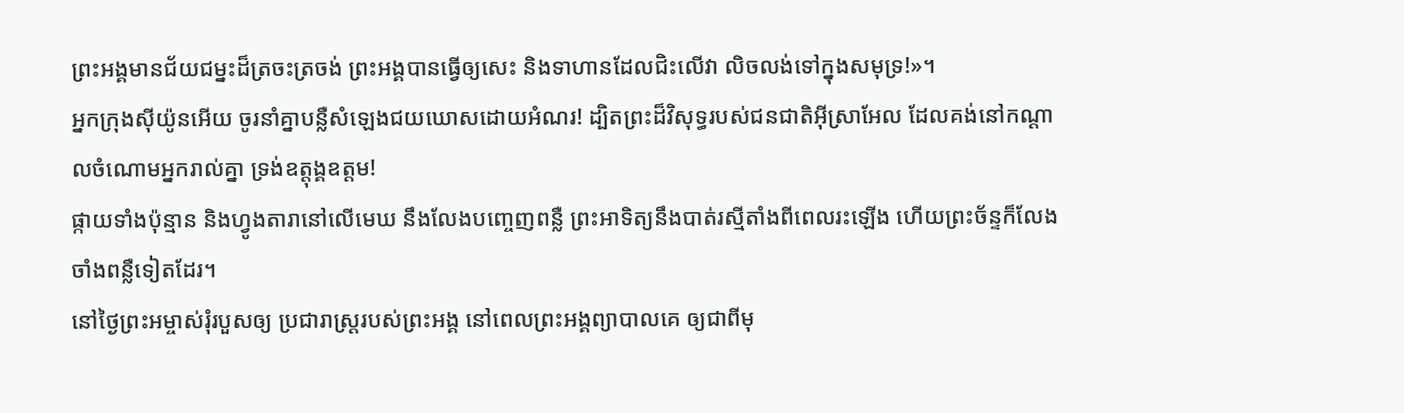ព្រះអង្គមានជ័យជម្នះដ៏ត្រចះត្រចង់ ព្រះអង្គបានធ្វើឲ្យសេះ និងទាហានដែលជិះលើវា លិចលង់ទៅក្នុងសមុទ្រ!»។
អ្នកក្រុងស៊ីយ៉ូនអើយ ចូរនាំគ្នាបន្លឺសំឡេងជយឃោសដោយអំណរ! ដ្បិតព្រះដ៏វិសុទ្ធរបស់ជនជាតិអ៊ីស្រាអែល ដែលគង់នៅកណ្ដាលចំណោមអ្នករាល់គ្នា ទ្រង់ឧត្ដុង្គឧត្ដម!
ផ្កាយទាំងប៉ុន្មាន និងហ្វូងតារានៅលើមេឃ នឹងលែងបញ្ចេញពន្លឺ ព្រះអាទិត្យនឹងបាត់រស្មីតាំងពីពេលរះឡើង ហើយព្រះច័ន្ទក៏លែងចាំងពន្លឺទៀតដែរ។
នៅថ្ងៃព្រះអម្ចាស់រុំរបួសឲ្យ ប្រជារាស្ត្ររបស់ព្រះអង្គ នៅពេលព្រះអង្គព្យាបាលគេ ឲ្យជាពីមុ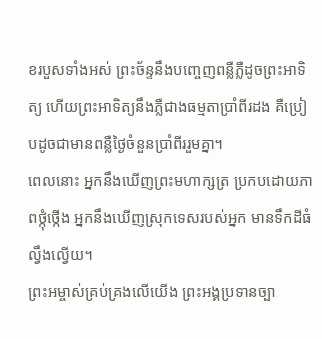ខរបួសទាំងអស់ ព្រះច័ន្ទនឹងបញ្ចេញពន្លឺភ្លឺដូចព្រះអាទិត្យ ហើយព្រះអាទិត្យនឹងភ្លឺជាងធម្មតាប្រាំពីរដង គឺប្រៀបដូចជាមានពន្លឺថ្ងៃចំនួនប្រាំពីររួមគ្នា។
ពេលនោះ អ្នកនឹងឃើញព្រះមហាក្សត្រ ប្រកបដោយភាពថ្កុំថ្កើង អ្នកនឹងឃើញស្រុកទេសរបស់អ្នក មានទឹកដីធំល្វឹងល្វើយ។
ព្រះអម្ចាស់គ្រប់គ្រងលើយើង ព្រះអង្គប្រទានច្បា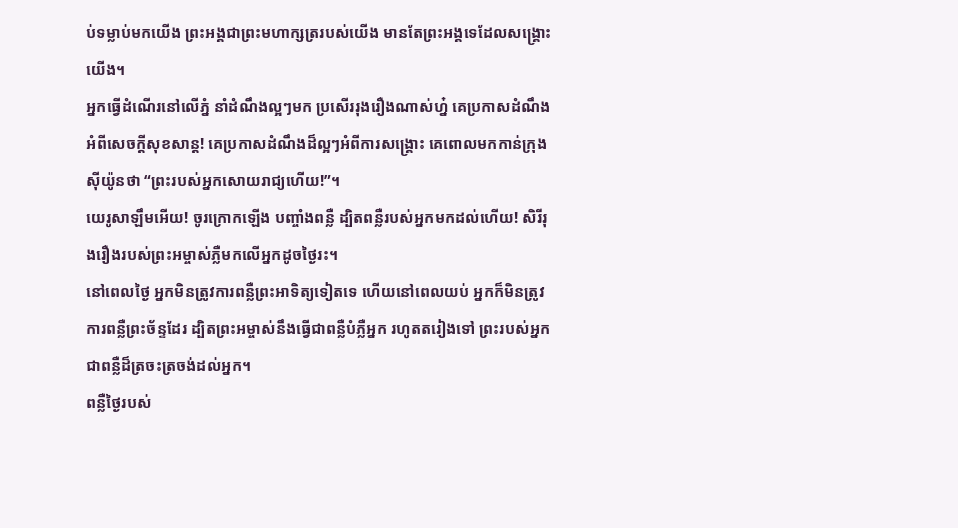ប់ទម្លាប់មកយើង ព្រះអង្គជាព្រះមហាក្សត្ររបស់យើង មានតែព្រះអង្គទេដែលសង្គ្រោះយើង។
អ្នកធ្វើដំណើរនៅលើភ្នំ នាំដំណឹងល្អៗមក ប្រសើររុងរឿងណាស់ហ្ន៎ គេប្រកាសដំណឹងអំពីសេចក្ដីសុខសាន្ត! គេប្រកាសដំណឹងដ៏ល្អៗអំពីការសង្គ្រោះ គេពោលមកកាន់ក្រុងស៊ីយ៉ូនថា “ព្រះរបស់អ្នកសោយរាជ្យហើយ!”។
យេរូសាឡឹមអើយ! ចូរក្រោកឡើង បញ្ចាំងពន្លឺ ដ្បិតពន្លឺរបស់អ្នកមកដល់ហើយ! សិរីរុងរឿងរបស់ព្រះអម្ចាស់ភ្លឺមកលើអ្នកដូចថ្ងៃរះ។
នៅពេលថ្ងៃ អ្នកមិនត្រូវការពន្លឺព្រះអាទិត្យទៀតទេ ហើយនៅពេលយប់ អ្នកក៏មិនត្រូវការពន្លឺព្រះច័ន្ទដែរ ដ្បិតព្រះអម្ចាស់នឹងធ្វើជាពន្លឺបំភ្លឺអ្នក រហូតតរៀងទៅ ព្រះរបស់អ្នកជាពន្លឺដ៏ត្រចះត្រចង់ដល់អ្នក។
ពន្លឺថ្ងៃរបស់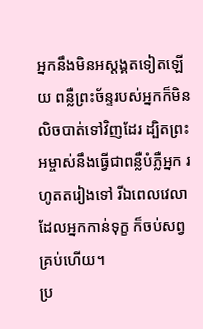អ្នកនឹងមិនអស្ដង្គតទៀតឡើយ ពន្លឺព្រះច័ន្ទរបស់អ្នកក៏មិនលិចបាត់ទៅវិញដែរ ដ្បិតព្រះអម្ចាស់នឹងធ្វើជាពន្លឺបំភ្លឺអ្នក រហូតតរៀងទៅ រីឯពេលវេលាដែលអ្នកកាន់ទុក្ខ ក៏ចប់សព្វគ្រប់ហើយ។
ប្រ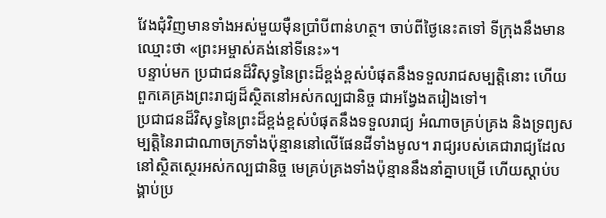វែងជុំវិញមានទាំងអស់មួយម៉ឺនប្រាំបីពាន់ហត្ថ។ ចាប់ពីថ្ងៃនេះតទៅ ទីក្រុងនឹងមានឈ្មោះថា «ព្រះអម្ចាស់គង់នៅទីនេះ»។
បន្ទាប់មក ប្រជាជនដ៏វិសុទ្ធនៃព្រះដ៏ខ្ពង់ខ្ពស់បំផុតនឹងទទួលរាជសម្បត្តិនោះ ហើយពួកគេគ្រងព្រះរាជ្យដ៏ស្ថិតនៅអស់កល្បជានិច្ច ជាអង្វែងតរៀងទៅ។
ប្រជាជនដ៏វិសុទ្ធនៃព្រះដ៏ខ្ពង់ខ្ពស់បំផុតនឹងទទួលរាជ្យ អំណាចគ្រប់គ្រង និងទ្រព្យសម្បត្តិនៃរាជាណាចក្រទាំងប៉ុន្មាននៅលើផែនដីទាំងមូល។ រាជ្យរបស់គេជារាជ្យដែលនៅស្ថិតស្ថេរអស់កល្បជានិច្ច មេគ្រប់គ្រងទាំងប៉ុន្មាននឹងនាំគ្នាបម្រើ ហើយស្ដាប់បង្គាប់ប្រ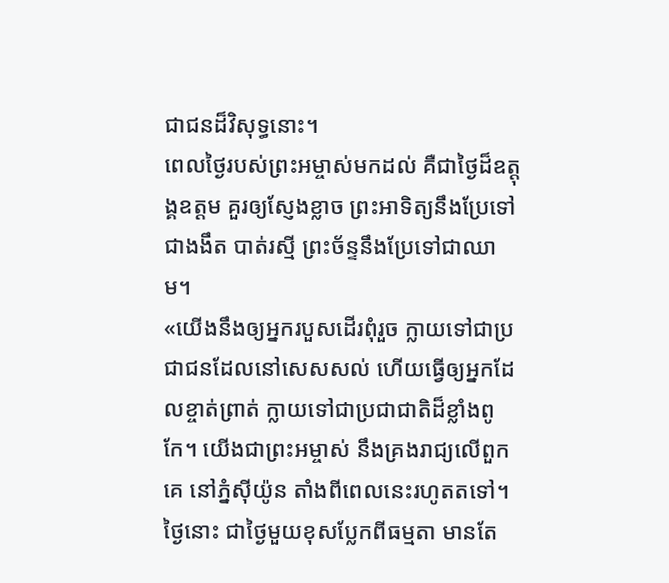ជាជនដ៏វិសុទ្ធនោះ។
ពេលថ្ងៃរបស់ព្រះអម្ចាស់មកដល់ គឺជាថ្ងៃដ៏ឧត្ដុង្គឧត្ដម គួរឲ្យស្ញែងខ្លាច ព្រះអាទិត្យនឹងប្រែទៅជាងងឹត បាត់រស្មី ព្រះច័ន្ទនឹងប្រែទៅជាឈាម។
«យើងនឹងឲ្យអ្នករបួសដើរពុំរួច ក្លាយទៅជាប្រជាជនដែលនៅសេសសល់ ហើយធ្វើឲ្យអ្នកដែលខ្ចាត់ព្រាត់ ក្លាយទៅជាប្រជាជាតិដ៏ខ្លាំងពូកែ។ យើងជាព្រះអម្ចាស់ នឹងគ្រងរាជ្យលើពួកគេ នៅភ្នំស៊ីយ៉ូន តាំងពីពេលនេះរហូតតទៅ។
ថ្ងៃនោះ ជាថ្ងៃមួយខុសប្លែកពីធម្មតា មានតែ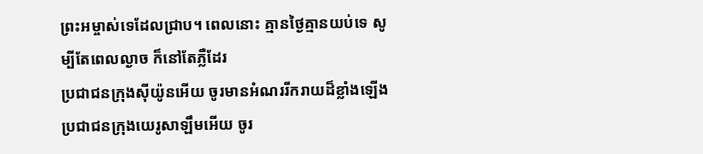ព្រះអម្ចាស់ទេដែលជ្រាប។ ពេលនោះ គ្មានថ្ងៃគ្មានយប់ទេ សូម្បីតែពេលល្ងាច ក៏នៅតែភ្លឺដែរ
ប្រជាជនក្រុងស៊ីយ៉ូនអើយ ចូរមានអំណររីករាយដ៏ខ្លាំងឡើង ប្រជាជនក្រុងយេរូសាឡឹមអើយ ចូរ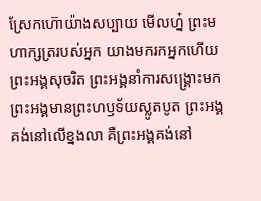ស្រែកហ៊ោយ៉ាងសប្បាយ មើលហ្ន៎ ព្រះមហាក្សត្ររបស់អ្នក យាងមករកអ្នកហើយ ព្រះអង្គសុចរិត ព្រះអង្គនាំការសង្គ្រោះមក ព្រះអង្គមានព្រះហឫទ័យស្លូតបូត ព្រះអង្គគង់នៅលើខ្នងលា គឺព្រះអង្គគង់នៅ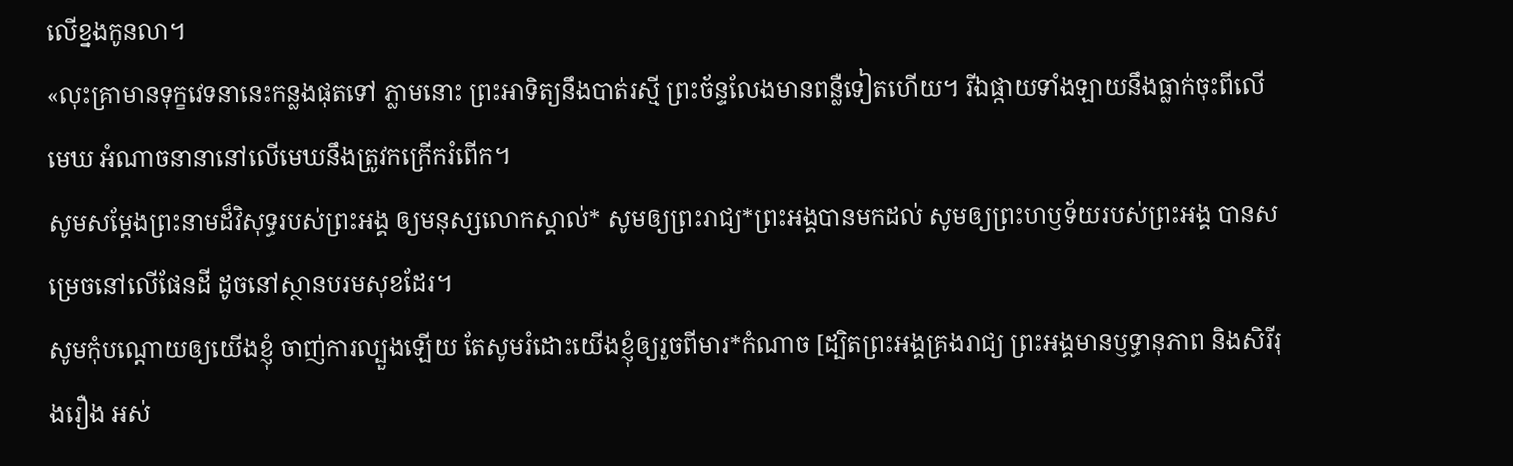លើខ្នងកូនលា។
«លុះគ្រាមានទុក្ខវេទនានេះកន្លងផុតទៅ ភ្លាមនោះ ព្រះអាទិត្យនឹងបាត់រស្មី ព្រះច័ន្ទលែងមានពន្លឺទៀតហើយ។ រីឯផ្កាយទាំងឡាយនឹងធ្លាក់ចុះពីលើមេឃ អំណាចនានានៅលើមេឃនឹងត្រូវកក្រើករំពើក។
សូមសម្តែងព្រះនាមដ៏វិសុទ្ធរបស់ព្រះអង្គ ឲ្យមនុស្សលោកស្គាល់* សូមឲ្យព្រះរាជ្យ*ព្រះអង្គបានមកដល់ សូមឲ្យព្រះហឫទ័យរបស់ព្រះអង្គ បានសម្រេចនៅលើផែនដី ដូចនៅស្ថានបរមសុខដែរ។
សូមកុំបណ្ដោយឲ្យយើងខ្ញុំ ចាញ់ការល្បួងឡើយ តែសូមរំដោះយើងខ្ញុំឲ្យរួចពីមារ*កំណាច [ដ្បិតព្រះអង្គគ្រងរាជ្យ ព្រះអង្គមានឫទ្ធានុភាព និងសិរីរុងរឿង អស់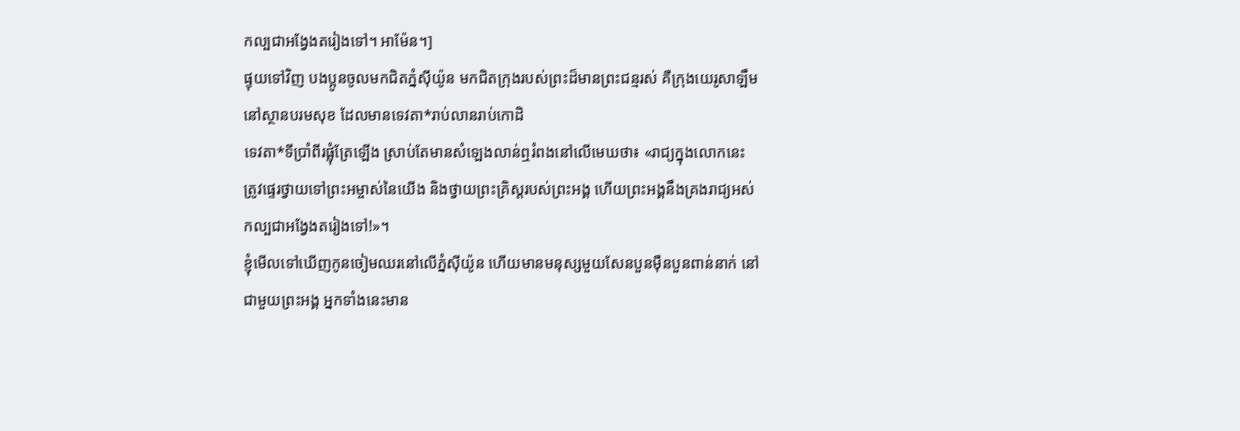កល្បជាអង្វែងតរៀងទៅ។ អាម៉ែន។]
ផ្ទុយទៅវិញ បងប្អូនចូលមកជិតភ្នំស៊ីយ៉ូន មកជិតក្រុងរបស់ព្រះដ៏មានព្រះជន្មរស់ គឺក្រុងយេរូសាឡឹមនៅស្ថានបរមសុខ ដែលមានទេវតា*រាប់លានរាប់កោដិ
ទេវតា*ទីប្រាំពីរផ្លុំត្រែឡើង ស្រាប់តែមានសំឡេងលាន់ឮរំពងនៅលើមេឃថា៖ «រាជ្យក្នុងលោកនេះ ត្រូវផ្ទេរថ្វាយទៅព្រះអម្ចាស់នៃយើង និងថ្វាយព្រះគ្រិស្តរបស់ព្រះអង្គ ហើយព្រះអង្គនឹងគ្រងរាជ្យអស់កល្បជាអង្វែងតរៀងទៅ!»។
ខ្ញុំមើលទៅឃើញកូនចៀមឈរនៅលើភ្នំស៊ីយ៉ូន ហើយមានមនុស្សមួយសែនបួនម៉ឺនបួនពាន់នាក់ នៅជាមួយព្រះអង្គ អ្នកទាំងនេះមាន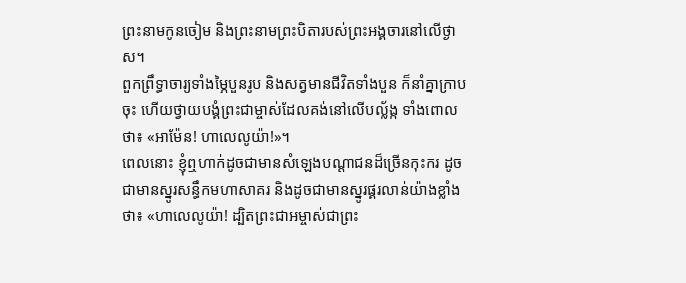ព្រះនាមកូនចៀម និងព្រះនាមព្រះបិតារបស់ព្រះអង្គចារនៅលើថ្ងាស។
ពួកព្រឹទ្ធាចារ្យទាំងម្ភៃបួនរូប និងសត្វមានជីវិតទាំងបួន ក៏នាំគ្នាក្រាបចុះ ហើយថ្វាយបង្គំព្រះជាម្ចាស់ដែលគង់នៅលើបល្ល័ង្ក ទាំងពោលថា៖ «អាម៉ែន! ហាលេលូយ៉ា!»។
ពេលនោះ ខ្ញុំឮហាក់ដូចជាមានសំឡេងបណ្ដាជនដ៏ច្រើនកុះករ ដូចជាមានស្នូរសន្ធឹកមហាសាគរ និងដូចជាមានស្នូរផ្គរលាន់យ៉ាងខ្លាំងថា៖ «ហាលេលូយ៉ា! ដ្បិតព្រះជាអម្ចាស់ជាព្រះ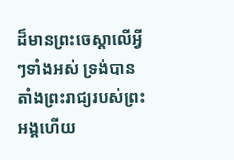ដ៏មានព្រះចេស្ដាលើអ្វីៗទាំងអស់ ទ្រង់បានតាំងព្រះរាជ្យរបស់ព្រះអង្គហើយ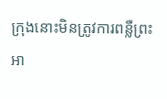ក្រុងនោះមិនត្រូវការពន្លឺព្រះអា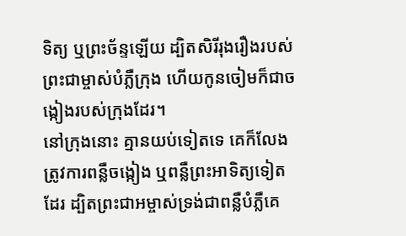ទិត្យ ឬព្រះច័ន្ទឡើយ ដ្បិតសិរីរុងរឿងរបស់ព្រះជាម្ចាស់បំភ្លឺក្រុង ហើយកូនចៀមក៏ជាចង្កៀងរបស់ក្រុងដែរ។
នៅក្រុងនោះ គ្មានយប់ទៀតទេ គេក៏លែងត្រូវការពន្លឺចង្កៀង ឬពន្លឺព្រះអាទិត្យទៀតដែរ ដ្បិតព្រះជាអម្ចាស់ទ្រង់ជាពន្លឺបំភ្លឺគេ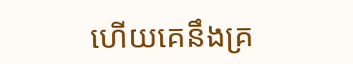ហើយគេនឹងគ្រ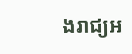ងរាជ្យអ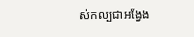ស់កល្បជាអង្វែង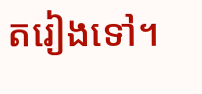តរៀងទៅ។